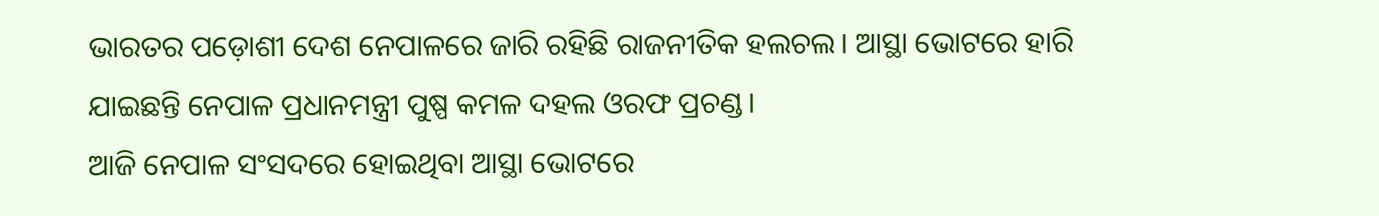ଭାରତର ପଡ଼ୋଶୀ ଦେଶ ନେପାଳରେ ଜାରି ରହିଛି ରାଜନୀତିକ ହଲଚଲ। ଆସ୍ଥା ଭୋଟରେ ହାରି ଯାଇଛନ୍ତି ନେପାଳ ପ୍ରଧାନମନ୍ତ୍ରୀ ପୁଷ୍ପ କମଳ ଦହଲ ଓରଫ ପ୍ରଚଣ୍ଡ।
ଆଜି ନେପାଳ ସଂସଦରେ ହୋଇଥିବା ଆସ୍ଥା ଭୋଟରେ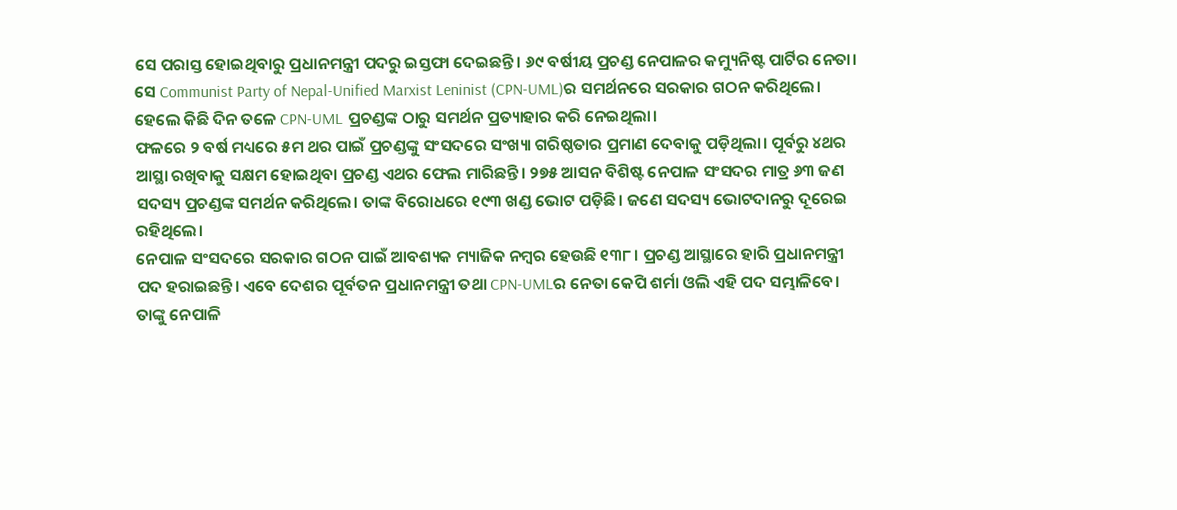ସେ ପରାସ୍ତ ହୋଇଥିବାରୁ ପ୍ରଧାନମନ୍ତ୍ରୀ ପଦରୁ ଇସ୍ତଫା ଦେଇଛନ୍ତି। ୬୯ ବର୍ଷୀୟ ପ୍ରଚଣ୍ଡ ନେପାଳର କମ୍ୟୁନିଷ୍ଟ ପାର୍ଟିର ନେତା।
ସେ Communist Party of Nepal-Unified Marxist Leninist (CPN-UML)ର ସମର୍ଥନରେ ସରକାର ଗଠନ କରିଥିଲେ। ହେଲେ କିଛି ଦିନ ତଳେ CPN-UML ପ୍ରଚଣ୍ଡଙ୍କ ଠାରୁ ସମର୍ଥନ ପ୍ରତ୍ୟାହାର କରି ନେଇଥିଲା।
ଫଳରେ ୨ ବର୍ଷ ମଧ୍ୟରେ ୫ମ ଥର ପାଇଁ ପ୍ରଚଣ୍ଡଙ୍କୁ ସଂସଦରେ ସଂଖ୍ୟା ଗରିଷ୍ଠତାର ପ୍ରମାଣ ଦେବାକୁ ପଡ଼ିଥିଲା। ପୂର୍ବରୁ ୪ଥର ଆସ୍ଥା ରଖିବାକୁ ସକ୍ଷମ ହୋଇଥିବା ପ୍ରଚଣ୍ଡ ଏଥର ଫେଲ ମାରିଛନ୍ତି। ୨୭୫ ଆସନ ବିଶିଷ୍ଟ ନେପାଳ ସଂସଦର ମାତ୍ର ୬୩ ଜଣ ସଦସ୍ୟ ପ୍ରଚଣ୍ଡଙ୍କ ସମର୍ଥନ କରିଥିଲେ। ତାଙ୍କ ବିରୋଧରେ ୧୯୩ ଖଣ୍ଡ ଭୋଟ ପଡ଼ିଛି। ଜଣେ ସଦସ୍ୟ ଭୋଟଦାନରୁ ଦୂରେଇ ରହିଥିଲେ।
ନେପାଳ ସଂସଦରେ ସରକାର ଗଠନ ପାଇଁ ଆବଶ୍ୟକ ମ୍ୟାଜିକ ନମ୍ବର ହେଉଛି ୧୩୮। ପ୍ରଚଣ୍ଡ ଆସ୍ଥାରେ ହାରି ପ୍ରଧାନମନ୍ତ୍ରୀ ପଦ ହରାଇଛନ୍ତି। ଏବେ ଦେଶର ପୂର୍ବତନ ପ୍ରଧାନମନ୍ତ୍ରୀ ତଥା CPN-UMLର ନେତା କେପି ଶର୍ମା ଓଲି ଏହି ପଦ ସମ୍ଭାଳିବେ। ତାଙ୍କୁ ନେପାଳି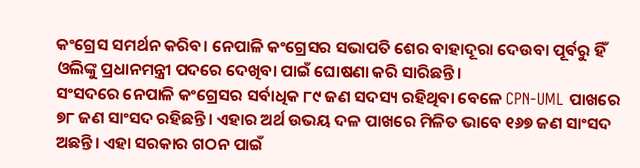କଂଗ୍ରେସ ସମର୍ଥନ କରିବ। ନେପାଳି କଂଗ୍ରେସର ସଭାପତି ଶେର ବାହାଦୂରା ଦେଉବା ପୂର୍ବରୁ ହିଁ ଓଲିଙ୍କୁ ପ୍ରଧାନମନ୍ତ୍ରୀ ପଦରେ ଦେଖିବା ପାଇଁ ଘୋଷଣା କରି ସାରିଛନ୍ତି।
ସଂସଦରେ ନେପାଳି କଂଗ୍ରେସର ସର୍ବାଧିକ ୮୯ ଜଣ ସଦସ୍ୟ ରହିଥିବା ବେଳେ CPN-UML ପାଖରେ ୭୮ ଜଣ ସାଂସଦ ରହିଛନ୍ତି। ଏହାର ଅର୍ଥ ଉଭୟ ଦଳ ପାଖରେ ମିଳିତ ଭାବେ ୧୬୭ ଜଣ ସାଂସଦ ଅଛନ୍ତି। ଏହା ସରକାର ଗଠନ ପାଇଁ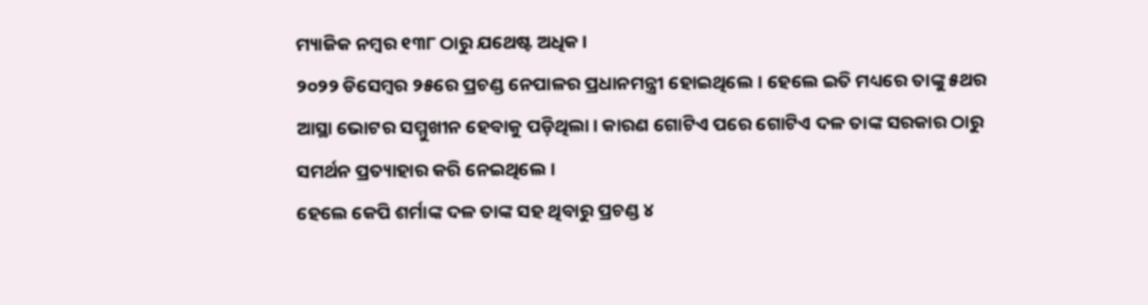ମ୍ୟାଜିକ ନମ୍ବର ୧୩୮ ଠାରୁ ଯଥେଷ୍ଟ ଅଧିକ।
୨୦୨୨ ଡିସେମ୍ବର ୨୫ରେ ପ୍ରଚଣ୍ଡ ନେପାଳର ପ୍ରଧାନମନ୍ତ୍ରୀ ହୋଇଥିଲେ। ହେଲେ ଇତି ମଧ୍ୟରେ ତାଙ୍କୁ ୫ଥର ଆସ୍ଥା ଭୋଟର ସମ୍ମୁଖୀନ ହେବାକୁ ପଡ଼ିଥିଲା। କାରଣ ଗୋଟିଏ ପରେ ଗୋଟିଏ ଦଳ ତାଙ୍କ ସରକାର ଠାରୁ ସମର୍ଥନ ପ୍ରତ୍ୟାହାର କରି ନେଇଥିଲେ।
ହେଲେ କେପି ଶର୍ମାଙ୍କ ଦଳ ତାଙ୍କ ସହ ଥିବାରୁ ପ୍ରଚଣ୍ଡ ୪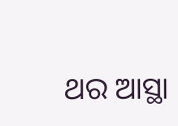ଥର ଆସ୍ଥା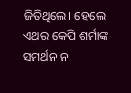ଜିତିଥିଲେ। ହେଲେ ଏଥର କେପି ଶର୍ମାଙ୍କ ସମର୍ଥନ ନ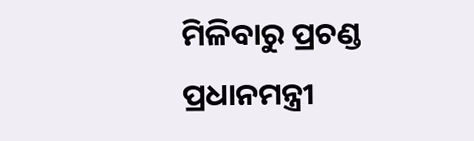ମିଳିବାରୁ ପ୍ରଚଣ୍ଡ ପ୍ରଧାନମନ୍ତ୍ରୀ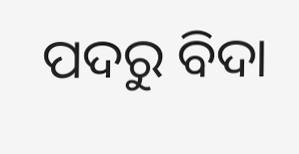ପଦରୁ ବିଦା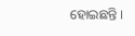ହୋଇଛନ୍ତି।